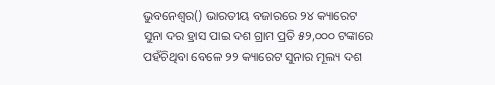ଭୁବନେଶ୍ବର() ଭାରତୀୟ ବଜାରରେ ୨୪ କ୍ୟାରେଟ ସୁନା ଦର ହ୍ରାସ ପାଇ ଦଶ ଗ୍ରାମ ପ୍ରତି ୫୨,୦୦୦ ଟଙ୍କାରେ ପହଁଚିଥିବା ବେଳେ ୨୨ କ୍ୟାରେଟ ସୁନାର ମୂଲ୍ୟ ଦଶ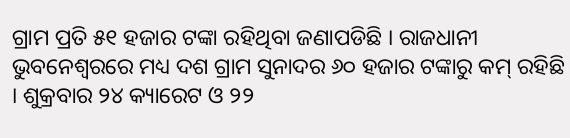ଗ୍ରାମ ପ୍ରତି ୫୧ ହଜାର ଟଙ୍କା ରହିଥିବା ଜଣାପଡିଛି । ରାଜଧାନୀ ଭୁବନେଶ୍ବରରେ ମଧ୍ୟ ଦଶ ଗ୍ରାମ ସୁନାଦର ୬୦ ହଜାର ଟଙ୍କାରୁ କମ୍ ରହିଛି । ଶୁକ୍ରବାର ୨୪ କ୍ୟାରେଟ ଓ ୨୨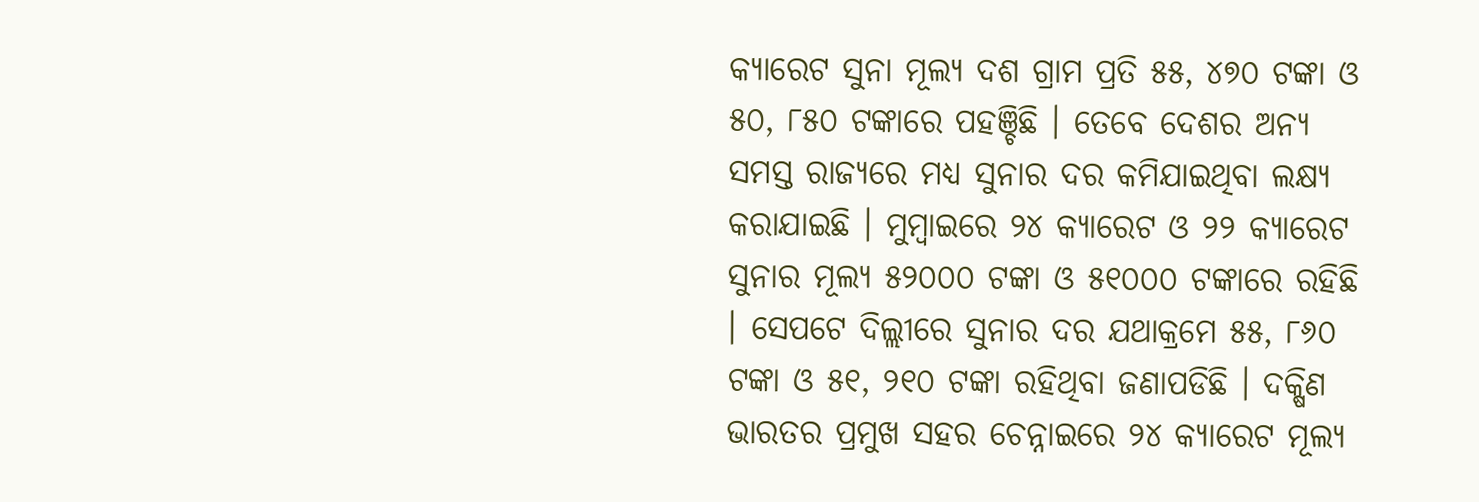କ୍ୟାରେଟ ସୁନା ମୂଲ୍ୟ ଦଶ ଗ୍ରାମ ପ୍ରତି ୫୫, ୪୭୦ ଟଙ୍କା ଓ ୫୦, ୮୫୦ ଟଙ୍କାରେ ପହଞ୍ଚିଛି । ତେବେ ଦେଶର ଅନ୍ୟ ସମସ୍ତ ରାଜ୍ୟରେ ମଧ୍ୟ ସୁନାର ଦର କମିଯାଇଥିବା ଲକ୍ଷ୍ୟ କରାଯାଇଛି । ମୁମ୍ବାଇରେ ୨୪ କ୍ୟାରେଟ ଓ ୨୨ କ୍ୟାରେଟ ସୁନାର ମୂଲ୍ୟ ୫୨୦୦୦ ଟଙ୍କା ଓ ୫୧୦୦୦ ଟଙ୍କାରେ ରହିଛି । ସେପଟେ ଦିଲ୍ଲୀରେ ସୁନାର ଦର ଯଥାକ୍ରମେ ୫୫, ୮୬୦ ଟଙ୍କା ଓ ୫୧, ୨୧୦ ଟଙ୍କା ରହିଥିବା ଜଣାପଡିଛି । ଦକ୍ଷିଣ ଭାରତର ପ୍ରମୁଖ ସହର ଚେନ୍ନାଇରେ ୨୪ କ୍ୟାରେଟ ମୂଲ୍ୟ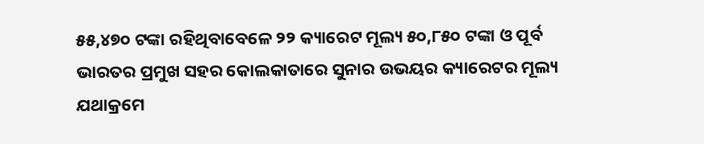୫୫,୪୭୦ ଟଙ୍କା ରହିଥିବାବେଳେ ୨୨ କ୍ୟାରେଟ ମୂଲ୍ୟ ୫୦,୮୫୦ ଟଙ୍କା ଓ ପୂର୍ବ ଭାରତର ପ୍ରମୁଖ ସହର କୋଲକାତାରେ ସୁନାର ଉଭୟର କ୍ୟାରେଟର ମୂଲ୍ୟ ଯଥାକ୍ରମେ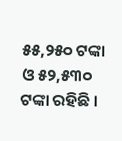୫୫,୨୫୦ ଟଙ୍କା ଓ ୫୨,୫୩୦ ଟଙ୍କା ରହିଛି ।